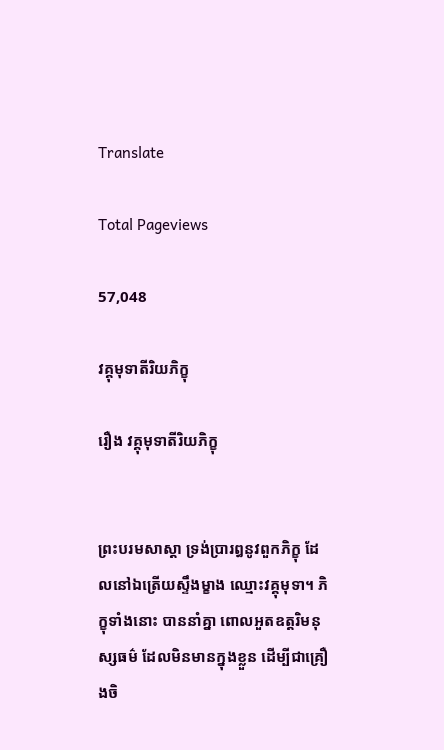Translate

Total Pageviews

57,048

វគ្គុមុទាតីរិយភិក្ខុ

រឿង វគ្គុមុទាតីរិយភិក្ខុ


ព្រះបរមសាស្តា ទ្រង់ប្រារឰនូវពួកភិក្ខុ ដែលនៅឯត្រើយស្ទឹងម្ខាង ឈ្មោះវគ្គុមុទា។ ភិក្ខុទាំងនោះ បាននាំគ្នា ពោលឣួតឧត្តរិមនុស្សធម៌ ដែលមិនមានក្នុងខ្លួន ដើម្បីជាគ្រឿងចិ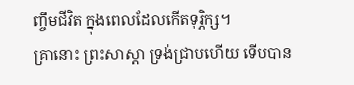ញ្ចឹមជីវិត ក្នុងពេលដែលកើតទុរ្ភិក្ស។
គ្រានោះ ព្រះសាស្តា ទ្រង់ជ្រាបហើយ ទើបបាន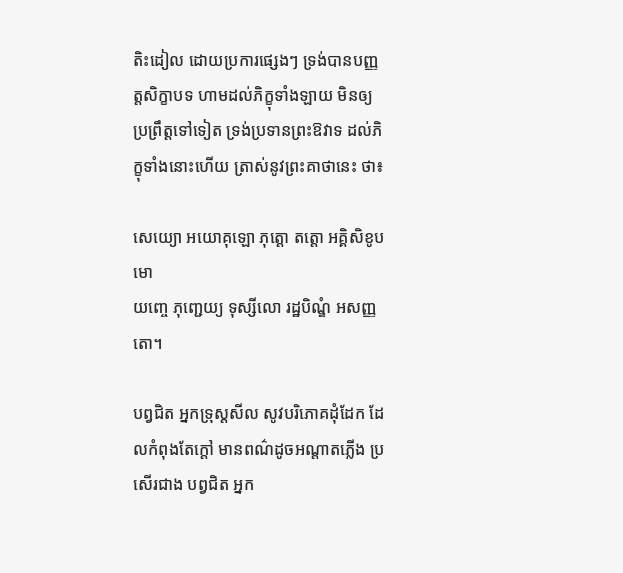តិះដៀល ដោយប្រការផ្សេងៗ ទ្រង់បានបញ្ញត្តសិក្ខាបទ ហាមដល់ភិក្ខុទាំងឡាយ មិនឲ្យប្រព្រឹត្តទៅទៀត ទ្រង់ប្រទានព្រះឱវាទ ដល់ភិក្ខុទាំងនោះហើយ ត្រាស់នូវព្រះគាថានេះ ថា៖

សេយ្យោ ឣយោគុឡោ ភុត្តោ តត្តោ ឣគ្គិសិខូបមោ
យញ្ចេ ភុញ្ជេយ្យ ទុស្សីលោ រដ្ឋបិណ្ឌំ ឣសញ្ញតោ។

បព្វជិត ឣ្នកទ្រុស្តសីល សូវបរិភោគដុំដែក ដែលកំពុងតែក្តៅ មានពណ៌ដូចឣណ្តាតភ្លើង ប្រសើរជាង បព្វជិត ឣ្នក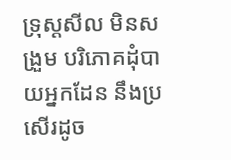ទ្រុស្តសីល មិនសង្រួម បរិភោគដុំបាយឣ្នកដែន នឹងប្រសើរដូច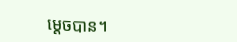ម្តេចបាន។